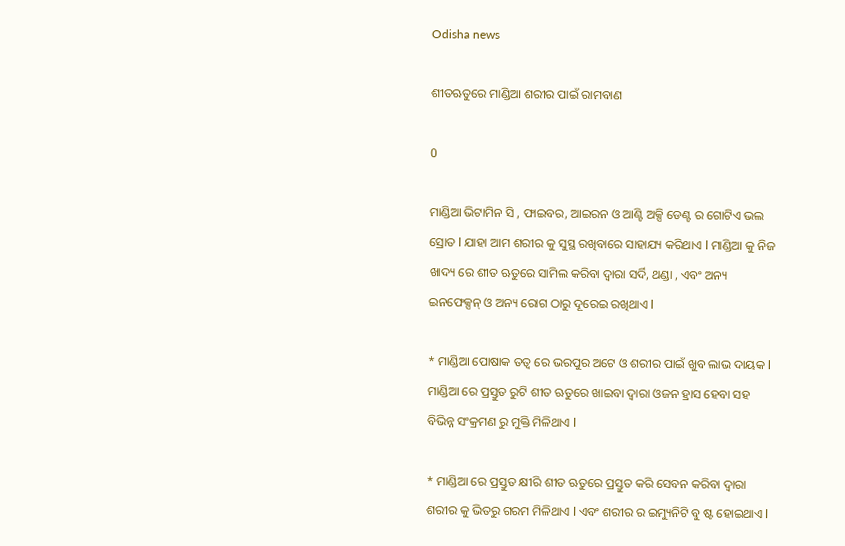Odisha news

ଶୀତଋତୁରେ ମାଣ୍ଡିଆ ଶରୀର ପାଇଁ ରାମବାଣ

0

ମାଣ୍ଡିଆ ଭିଟାମିନ ସି , ଫାଇବର, ଆଇରନ ଓ ଆଣ୍ଟି ଅକ୍ସି ଡେଣ୍ଟ ର ଗୋଟିଏ ଭଲ ସ୍ରୋତ l ଯାହା ଆମ ଶରୀର କୁ ସୁସ୍ଥ ରଖିବାରେ ସାହାଯ୍ୟ କରିଥାଏ l ମାଣ୍ଡିଆ କୁ ନିଜ ଖାଦ୍ୟ ରେ ଶୀତ ଋତୁରେ ସାମିଲ କରିବା ଦ୍ୱାରା ସର୍ଦି, ଥଣ୍ଡା , ଏବଂ ଅନ୍ୟ ଇନଫେକ୍ସନ୍ ଓ ଅନ୍ୟ ରୋଗ ଠାରୁ ଦୂରେଇ ରଖିଥାଏ l

* ମାଣ୍ଡିଆ ପୋଷାକ ତତ୍ୱ ରେ ଭରପୁର ଅଟେ ଓ ଶରୀର ପାଇଁ ଖୁବ ଲାଭ ଦାୟକ l ମାଣ୍ଡିଆ ରେ ପ୍ରସ୍ତୁତ ରୁଟି ଶୀତ ଋତୁରେ ଖାଇବା ଦ୍ୱାରା ଓଜନ ହ୍ରାସ ହେବା ସହ ବିଭିନ୍ନ ସଂକ୍ରମଣ ରୁ ମୁକ୍ତି ମିଳିଥାଏ l

* ମାଣ୍ଡିଆ ରେ ପ୍ରସ୍ତୁତ କ୍ଷୀରି ଶୀତ ଋତୁରେ ପ୍ରସ୍ତୁତ କରି ସେବନ କରିବା ଦ୍ୱାରା ଶରୀର କୁ ଭିତରୁ ଗରମ ମିଳିଥାଏ l ଏବଂ ଶରୀର ର ଇମ୍ୟୁନିଟି ବୁ ଷ୍ଟ ହୋଇଥାଏ l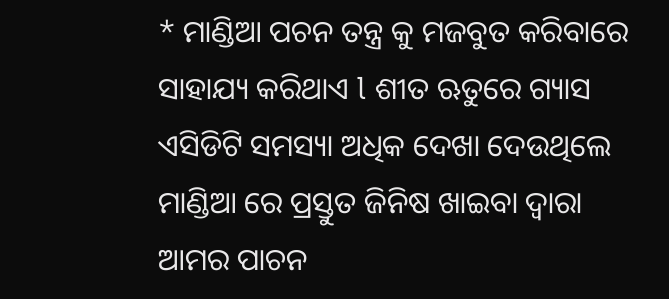* ମାଣ୍ଡିଆ ପଚନ ତନ୍ତ୍ର କୁ ମଜବୁତ କରିବାରେ ସାହାଯ୍ୟ କରିଥାଏ l ଶୀତ ଋତୁରେ ଗ୍ୟାସ ଏସିଡିଟି ସମସ୍ୟା ଅଧିକ ଦେଖା ଦେଉଥିଲେ ମାଣ୍ଡିଆ ରେ ପ୍ରସ୍ତୁତ ଜିନିଷ ଖାଇବା ଦ୍ୱାରା ଆମର ପାଚନ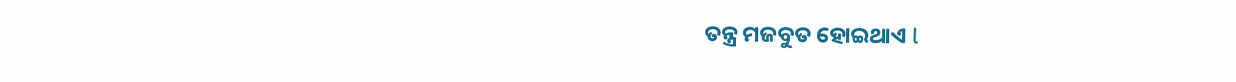ତନ୍ତ୍ର ମଜବୁତ ହୋଇଥାଏ l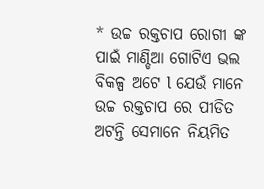* ଉଚ୍ଚ ରକ୍ତଚାପ ରୋଗୀ ଙ୍କ ପାଇଁ ମାଣ୍ଡିଆ ଗୋଟିଏ ଭଲ ବିକଳ୍ପ ଅଟେ l ଯେଉଁ ମାନେ ଉଚ୍ଚ ରକ୍ତଚାପ ରେ ପୀଡିତ ଅଟନ୍ତି ସେମାନେ ନିୟମିତ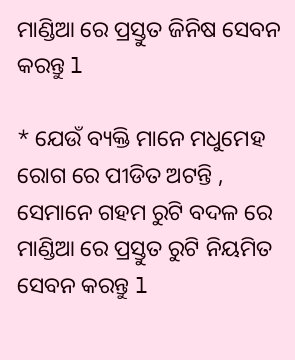ମାଣ୍ଡିଆ ରେ ପ୍ରସ୍ତୁତ ଜିନିଷ ସେବନ କରନ୍ତୁ l

* ଯେଉଁ ବ୍ୟକ୍ତି ମାନେ ମଧୁମେହ ରୋଗ ରେ ପୀଡିତ ଅଟନ୍ତି , ସେମାନେ ଗହମ ରୁଟି ବଦଳ ରେ ମାଣ୍ଡିଆ ରେ ପ୍ରସ୍ତୁତ ରୁଟି ନିୟମିତ ସେବନ କରନ୍ତୁ l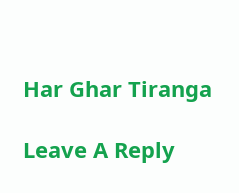Har Ghar Tiranga

Leave A Reply